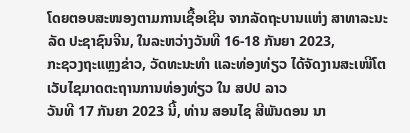ໂດຍຕອບສະໜອງຕາມການເຊື້ອເຊີນ ຈາກລັດຖະບານແຫ່ງ ສາທາລະນະລັດ ປະຊາຊົນຈີນ, ໃນລະຫວ່າງວັນທີ 16-18 ກັນຍາ 2023,
ກະຊວງຖະແຫຼງຂ່າວ, ວັດທະນະທຳ ແລະທ່ອງທ່ຽວ ໄດ້ຈັດງານສະເໜີໂຕເວັບໄຊມາດຕະຖານການທ່ອງທ່ຽວ ໃນ ສປປ ລາວ
ວັນທີ 17 ກັນຍາ 2023 ນີ້, ທ່ານ ສອນໄຊ ສີພັນດອນ ນາ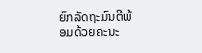ຍົກລັດຖະມົນຕີພ້ອມດ້ວຍຄະນະ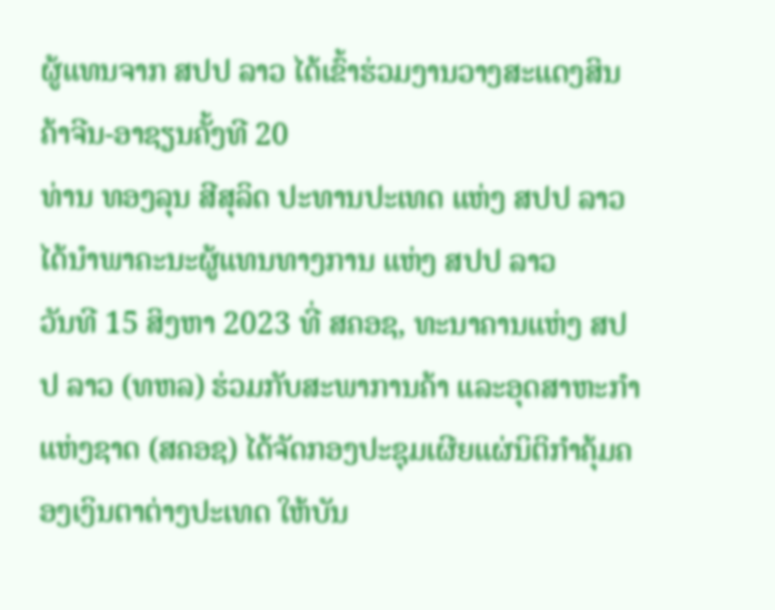ຜູ້ແທນຈາກ ສປປ ລາວ ໄດ້ເຂົ້າຮ່ວມງານວາງສະແດງສິນຄ້າຈີນ-ອາຊຽນຄັ້ງທີ 20
ທ່ານ ທອງລຸນ ສີສຸລິດ ປະທານປະເທດ ແຫ່ງ ສປປ ລາວ ໄດ້ນໍາພາຄະນະຜູ້ແທນທາງການ ແຫ່ງ ສປປ ລາວ
ວັນທີ 15 ສິງຫາ 2023 ທີ່ ສຄອຊ, ທະນາຄານແຫ່ງ ສປປ ລາວ (ທຫລ) ຮ່ວມກັບສະພາການຄ້າ ແລະອຸດສາຫະກຳແຫ່ງຊາດ (ສຄອຊ) ໄດ້ຈັດກອງປະຊຸມເຜີຍແຜ່ນິຕິກຳຄຸ້ມຄອງເງິນຕາຕ່າງປະເທດ ໃຫ້ບັນ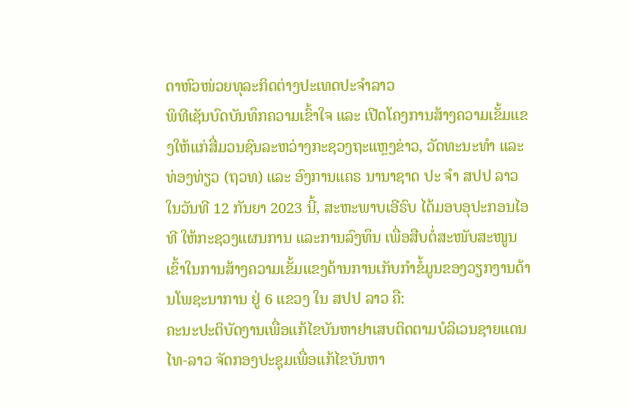ດາຫົວໜ່ວຍທຸລະກິດຕ່າງປະເທດປະຈຳລາວ
ພິທີເຊັນບົດບັນທຶກຄວາມເຂົ້າໃຈ ແລະ ເປີດໂຄງການສ້າງຄວາມເຂັ້ມແຂງໃຫ້ແກ່ສື່ມວນຊົນລະຫວ່າງກະຊວງຖະແຫຼງຂ່າວ, ວັດທະນະທຳ ແລະ ທ່ອງທ່ຽວ (ຖວທ) ແລະ ອົງການແຄຣ ນານາຊາດ ປະ ຈຳ ສປປ ລາວ
ໃນວັນທີ 12 ກັນຍາ 2023 ນີ້, ສະຫະພາບເອີຣົບ ໄດ້ມອບອຸປະກອນໄອທີ ໃຫ້ກະຊວງແຜນການ ແລະການລົງທຶນ ເພື່ອສືບຕໍ່ສະໜັບສະໜູນເຂົ້າໃນການສ້າງຄວາມເຂັ້ມແຂງດ້ານການເກັບກໍາຂໍ້ມູນຂອງວຽກງານດ້ານໂພຊະນາການ ຢູ່ 6 ແຂວງ ໃນ ສປປ ລາວ ຄື:
ຄະນະປະຕິບັດງານເພື່ອແກ້ໄຂບັນຫາຢາເສບຕິດຕາມບໍລິເວນຊາຍແດນໄທ-ລາວ ຈັດກອງປະຊຸມເພື່ອແກ້ໄຂບັນຫາ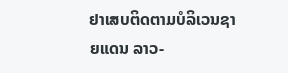ຢາເສບຕິດຕາມບໍລິເວນຊາຍແດນ ລາວ-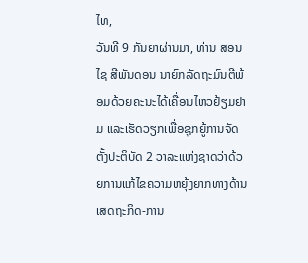ໄທ,
ວັນທີ 9 ກັນຍາຜ່ານມາ, ທ່ານ ສອນໄຊ ສີພັນດອນ ນາຍົກລັດຖະມົນຕີພ້ອມດ້ວຍຄະນະໄດ້ເຄື່ອນໄຫວຢ້ຽມຢາມ ແລະເຮັດວຽກເພື່ອຊຸກຍູ້ການຈັດຕັ້ງປະຕິບັດ 2 ວາລະແຫ່ງຊາດວ່າດ້ວຍການແກ້ໄຂຄວາມຫຍຸ້ງຍາກທາງດ້ານເສດຖະກິດ-ການ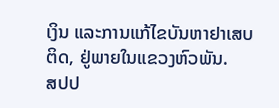ເງິນ ແລະການແກ້ໄຂບັນຫາຢາເສບຕິດ, ຢູ່ພາຍໃນແຂວງຫົວພັນ.
ສປປ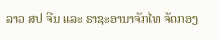ລາວ ສປ ຈີນ ແລະ ຣາຊະອານາຈັກໄທ ຈັດກອງ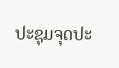ປະຊຸມຈຸດປະ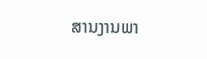ສານງານພາ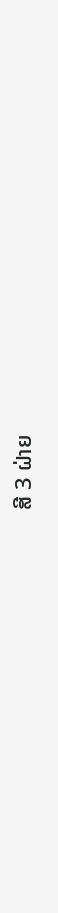ສີ 3 ຝ່າຍ